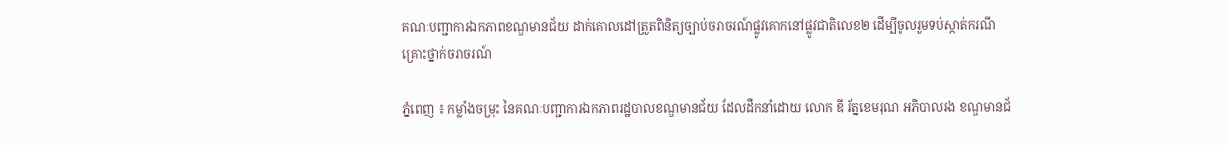គណៈបញ្ជាការឯកភាពខណ្ឌមានជ័យ ដាក់គោលដៅត្រួតពិនិត្យច្បាប់ចរាចរណ៍ផ្លូវគោកនៅផ្លូវជាតិលេខ២ ដេីម្បីចូលរួមទប់ស្កាត់ករណីគ្រោះថ្នាក់ចរាចរណ៍

ភ្នំពេញ ៖ កម្លាំងចម្រុះ នៃគណៈបញ្ជាការឯកភាពរដ្ឋបាលខណ្ឌមានជ័យ ដែលដឹកនាំដោយ លោក ឌី រ័ត្នខេមរុណ អភិបាលរង ខណ្ឌមានជ័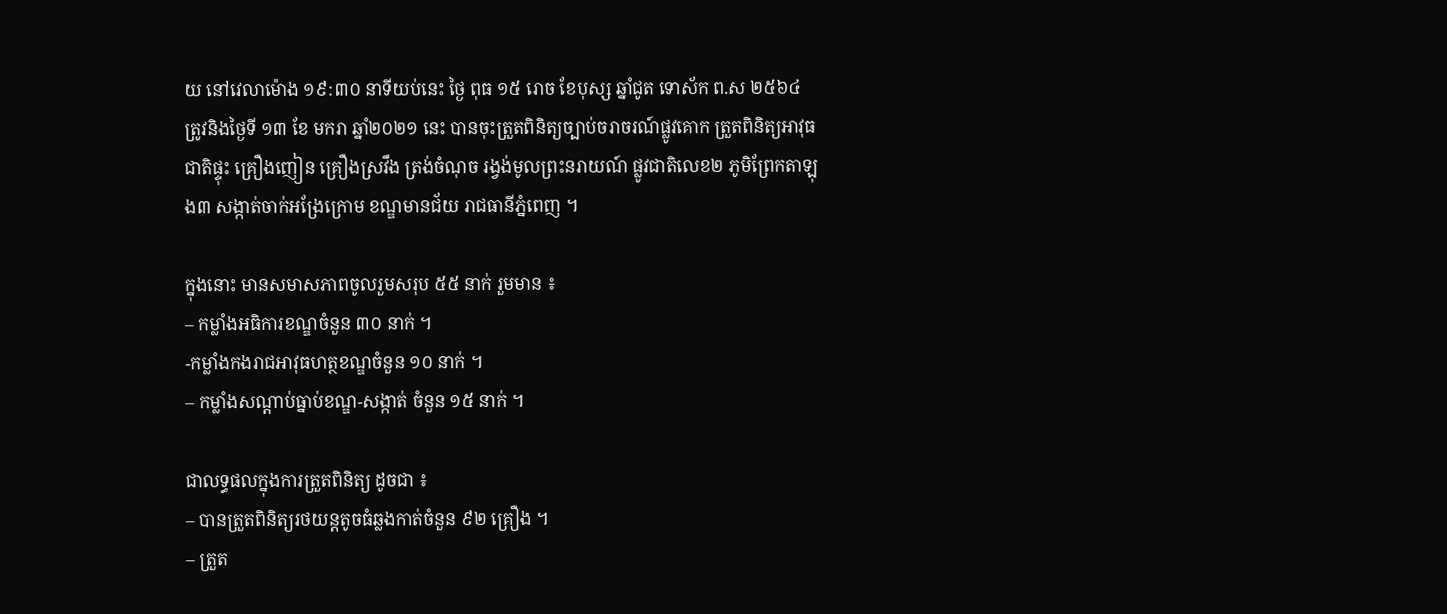យ នៅវេលាម៉ោង ១៩:៣០ នាទីយប់នេះ ថ្ងៃ ពុធ ១៥ រោច ខែបុស្ស ឆ្នាំជូត ទោស័ក ព.ស ២៥៦៤ ត្រូវនិងថ្ងៃទី ១៣ ខែ មករា ឆ្នាំ២០២១ នេះ បានចុះត្រួតពិនិត្យច្បាប់ចរាចរណ៍ផ្លូវគោក ត្រួតពិនិត្យអាវុធជាតិផ្ទុះ គ្រឿងញៀន គ្រឿងស្រវឹង ត្រង់ចំណុច រង្វង់មូលព្រះនរាយណ៍ ផ្លូវជាតិលេខ២ ភូមិព្រែកតាឡុង៣ សង្កាត់ចាក់អង្រែក្រោម ខណ្ឌមានជ័យ រាជធានីភ្នំពេញ ។

ក្នុងនោះ មានសមាសភាពចូលរួមសរុប ៥៥ នាក់ រួមមាន ៖
– កម្លាំងអធិការខណ្ឌចំនួន ៣០ នាក់ ។
-កម្លាំងកងរាជអាវុធហត្ថខណ្ឌចំនួន ១០ នាក់ ។
– កម្លាំងសណ្ដាប់ធ្នាប់ខណ្ឌ-សង្កាត់ ចំនួន ១៥ នាក់ ។

ជាលទ្ធផលក្នុងការត្រួតពិនិត្យ ដូចជា ៖
– បានត្រួតពិនិត្យរថយន្តតូចធំឆ្លងកាត់ចំនួន ៩២ គ្រឿង ។
– ត្រួត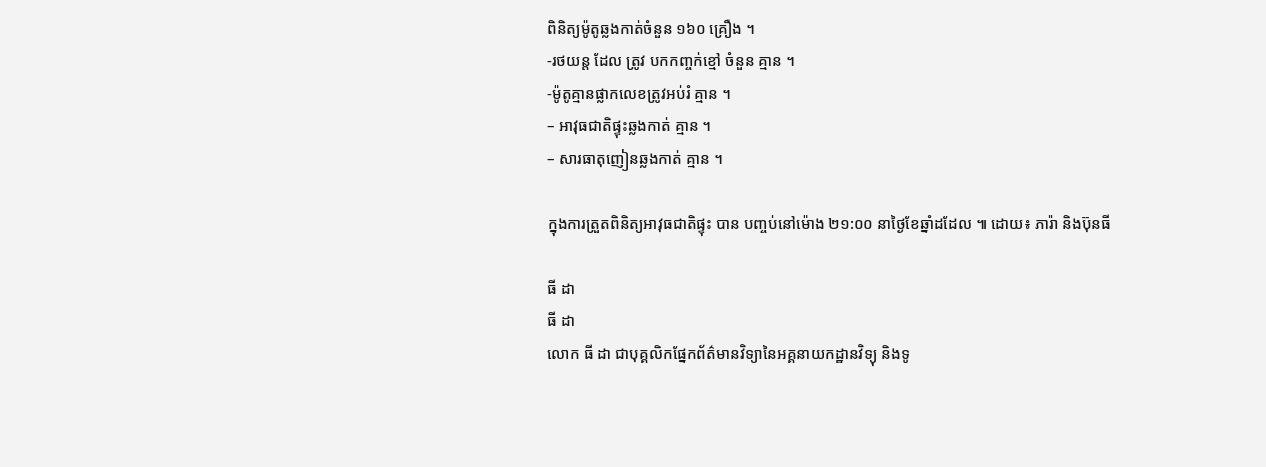ពិនិត្យម៉ូតូឆ្លងកាត់ចំនួន ១៦០ គ្រឿង ។
-រថយន្ត ដែល ត្រូវ បកកញ្ចក់ខ្មៅ ចំនួន គ្មាន ។
-ម៉ូតូគ្មានផ្លាកលេខត្រូវអប់រំ គ្មាន ។
– អាវុធជាតិផ្ទុះឆ្លងកាត់ គ្មាន ។
– សារធាតុញៀនឆ្លងកាត់ គ្មាន ។

ក្នុងការត្រួតពិនិត្យអាវុធជាតិផ្ទុះ បាន បញ្ចប់នៅម៉ោង ២១:០០ នាថ្ងៃខែឆ្នាំដដែល ៕ ដោយ៖ ភារ៉ា និងប៊ុនធី

ធី ដា
ធី ដា
លោក ធី ដា ជាបុគ្គលិកផ្នែកព័ត៌មានវិទ្យានៃអគ្គនាយកដ្ឋានវិទ្យុ និងទូ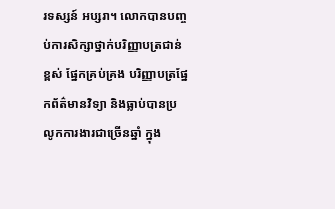រទស្សន៍ អប្សរា។ លោកបានបញ្ចប់ការសិក្សាថ្នាក់បរិញ្ញាបត្រជាន់ខ្ពស់ ផ្នែកគ្រប់គ្រង បរិញ្ញាបត្រផ្នែកព័ត៌មានវិទ្យា និងធ្លាប់បានប្រលូកការងារជាច្រើនឆ្នាំ ក្នុង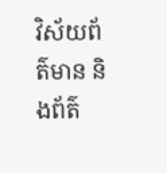វិស័យព័ត៌មាន និងព័ត៌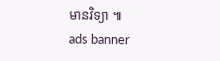មានវិទ្យា ៕
ads banner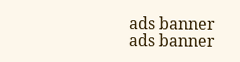ads banner
ads banner